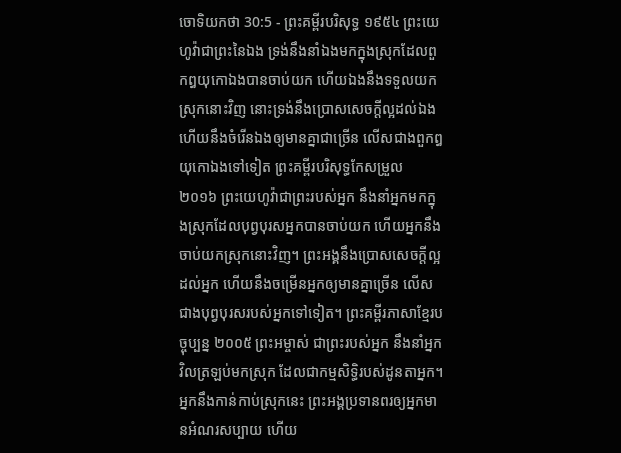ចោទិយកថា 30:5 - ព្រះគម្ពីរបរិសុទ្ធ ១៩៥៤ ព្រះយេហូវ៉ាជាព្រះនៃឯង ទ្រង់នឹងនាំឯងមកក្នុងស្រុកដែលពួកឰយុកោឯងបានចាប់យក ហើយឯងនឹងទទួលយកស្រុកនោះវិញ នោះទ្រង់នឹងប្រោសសេចក្ដីល្អដល់ឯង ហើយនឹងចំរើនឯងឲ្យមានគ្នាជាច្រើន លើសជាងពួកឰយុកោឯងទៅទៀត ព្រះគម្ពីរបរិសុទ្ធកែសម្រួល ២០១៦ ព្រះយេហូវ៉ាជាព្រះរបស់អ្នក នឹងនាំអ្នកមកក្នុងស្រុកដែលបុព្វបុរសអ្នកបានចាប់យក ហើយអ្នកនឹងចាប់យកស្រុកនោះវិញ។ ព្រះអង្គនឹងប្រោសសេចក្ដីល្អដល់អ្នក ហើយនឹងចម្រើនអ្នកឲ្យមានគ្នាច្រើន លើសជាងបុព្វបុរសរបស់អ្នកទៅទៀត។ ព្រះគម្ពីរភាសាខ្មែរបច្ចុប្បន្ន ២០០៥ ព្រះអម្ចាស់ ជាព្រះរបស់អ្នក នឹងនាំអ្នកវិលត្រឡប់មកស្រុក ដែលជាកម្មសិទ្ធិរបស់ដូនតាអ្នក។ អ្នកនឹងកាន់កាប់ស្រុកនេះ ព្រះអង្គប្រទានពរឲ្យអ្នកមានអំណរសប្បាយ ហើយ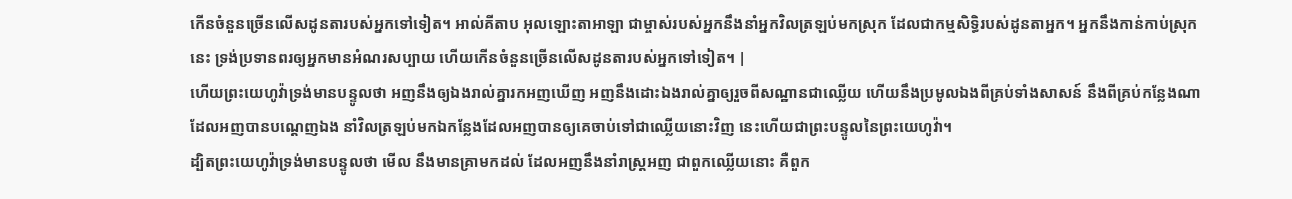កើនចំនួនច្រើនលើសដូនតារបស់អ្នកទៅទៀត។ អាល់គីតាប អុលឡោះតាអាឡា ជាម្ចាស់របស់អ្នកនឹងនាំអ្នកវិលត្រឡប់មកស្រុក ដែលជាកម្មសិទ្ធិរបស់ដូនតាអ្នក។ អ្នកនឹងកាន់កាប់ស្រុកនេះ ទ្រង់ប្រទានពរឲ្យអ្នកមានអំណរសប្បាយ ហើយកើនចំនួនច្រើនលើសដូនតារបស់អ្នកទៅទៀត។ |
ហើយព្រះយេហូវ៉ាទ្រង់មានបន្ទូលថា អញនឹងឲ្យឯងរាល់គ្នារកអញឃើញ អញនឹងដោះឯងរាល់គ្នាឲ្យរួចពីសណ្ឋានជាឈ្លើយ ហើយនឹងប្រមូលឯងពីគ្រប់ទាំងសាសន៍ នឹងពីគ្រប់កន្លែងណាដែលអញបានបណ្តេញឯង នាំវិលត្រឡប់មកឯកន្លែងដែលអញបានឲ្យគេចាប់ទៅជាឈ្លើយនោះវិញ នេះហើយជាព្រះបន្ទូលនៃព្រះយេហូវ៉ា។
ដ្បិតព្រះយេហូវ៉ាទ្រង់មានបន្ទូលថា មើល នឹងមានគ្រាមកដល់ ដែលអញនឹងនាំរាស្ត្រអញ ជាពួកឈ្លើយនោះ គឺពួក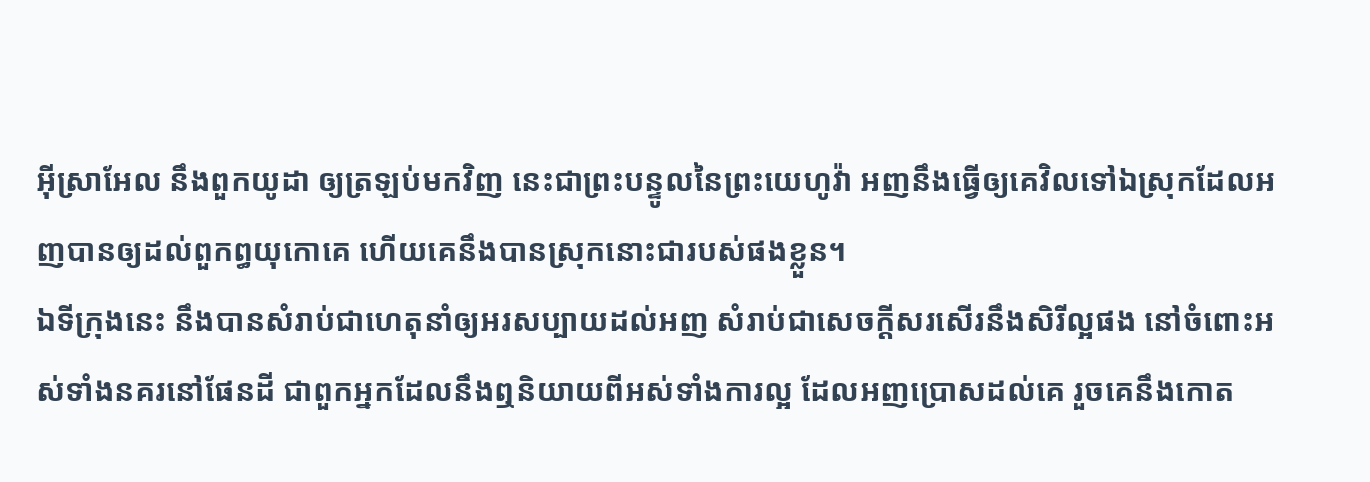អ៊ីស្រាអែល នឹងពួកយូដា ឲ្យត្រឡប់មកវិញ នេះជាព្រះបន្ទូលនៃព្រះយេហូវ៉ា អញនឹងធ្វើឲ្យគេវិលទៅឯស្រុកដែលអញបានឲ្យដល់ពួកព្ធយុកោគេ ហើយគេនឹងបានស្រុកនោះជារបស់ផងខ្លួន។
ឯទីក្រុងនេះ នឹងបានសំរាប់ជាហេតុនាំឲ្យអរសប្បាយដល់អញ សំរាប់ជាសេចក្ដីសរសើរនឹងសិរីល្អផង នៅចំពោះអស់ទាំងនគរនៅផែនដី ជាពួកអ្នកដែលនឹងឮនិយាយពីអស់ទាំងការល្អ ដែលអញប្រោសដល់គេ រួចគេនឹងកោត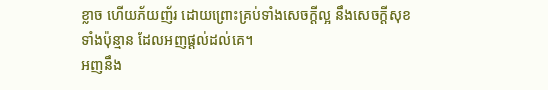ខ្លាច ហើយភ័យញ័រ ដោយព្រោះគ្រប់ទាំងសេចក្ដីល្អ នឹងសេចក្ដីសុខទាំងប៉ុន្មាន ដែលអញផ្តល់ដល់គេ។
អញនឹង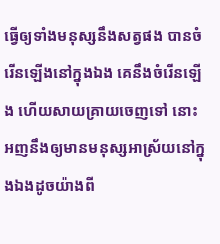ធ្វើឲ្យទាំងមនុស្សនឹងសត្វផង បានចំរើនឡើងនៅក្នុងឯង គេនឹងចំរើនឡើង ហើយសាយគ្រាយចេញទៅ នោះអញនឹងឲ្យមានមនុស្សអាស្រ័យនៅក្នុងឯងដូចយ៉ាងពី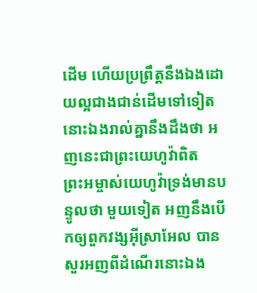ដើម ហើយប្រព្រឹត្តនឹងឯងដោយល្អជាងជាន់ដើមទៅទៀត នោះឯងរាល់គ្នានឹងដឹងថា អញនេះជាព្រះយេហូវ៉ាពិត
ព្រះអម្ចាស់យេហូវ៉ាទ្រង់មានបន្ទូលថា មួយទៀត អញនឹងបើកឲ្យពួកវង្សអ៊ីស្រាអែល បានសួរអញពីដំណើរនោះឯង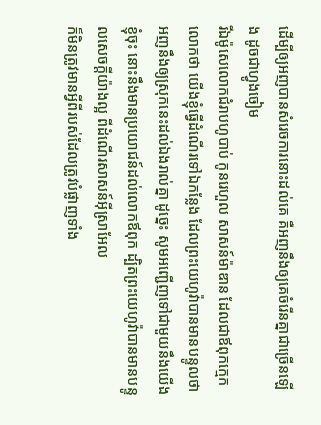ដើម្បីឲ្យអញបានសំរេចការនោះដល់គេ គឺអញនឹងឲ្យគេចំរើនគ្នាជាច្រើនឡើង ដូចជាហ្វូងចៀម
រីឯម៉ូសេលោកជំរាបហូបាប់ កូនរេហួល សាសន៍ម៉ាឌាន ដែលជាឪពុកក្មេកលោកថា យើងខ្ញុំធ្វើដំណើរទៅឯកន្លែង ដែលព្រះយេហូវ៉ាបានមានបន្ទូលថា អញនឹងឲ្យស្រុកនេះដល់ឯងរាល់គ្នា ដូច្នេះ សូមអញ្ជើញទៅជាមួយនឹងយើងខ្ញុំចុះ នោះនឹងមានប្រយោជន៍ដល់លោកឪពុក ដ្បិតព្រះយេហូវ៉ាបានមានបន្ទូលសេចក្ដីយ៉ាងល្អ ពីដំណើរសាសន៍អ៊ីស្រាអែល
ក៏មិនត្រូវមានអ្វីពីរបស់ដែលត្រូវបំផ្លាញទាំង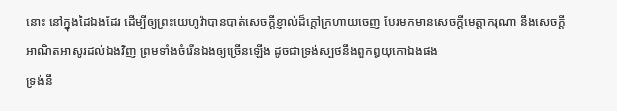នោះ នៅក្នុងដៃឯងដែរ ដើម្បីឲ្យព្រះយេហូវ៉ាបានបាត់សេចក្ដីខ្ញាល់ដ៏ក្តៅក្រហាយចេញ បែរមកមានសេចក្ដីមេត្តាករុណា នឹងសេចក្ដីអាណិតអាសូរដល់ឯងវិញ ព្រមទាំងចំរើនឯងឲ្យច្រើនឡើង ដូចជាទ្រង់ស្បថនឹងពួកឰយុកោឯងផង
ទ្រង់នឹ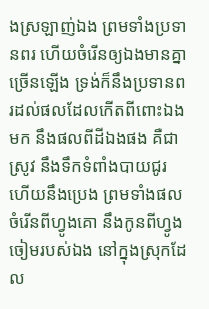ងស្រឡាញ់ឯង ព្រមទាំងប្រទានពរ ហើយចំរើនឲ្យឯងមានគ្នាច្រើនឡើង ទ្រង់ក៏នឹងប្រទានពរដល់ផលដែលកើតពីពោះឯងមក នឹងផលពីដីឯងផង គឺជាស្រូវ នឹងទឹកទំពាំងបាយជូរ ហើយនឹងប្រេង ព្រមទាំងផលចំរើនពីហ្វូងគោ នឹងកូនពីហ្វូងចៀមរបស់ឯង នៅក្នុងស្រុកដែល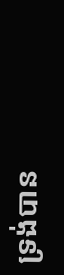ទ្រង់បាន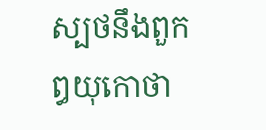ស្បថនឹងពួកឰយុកោថា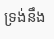ទ្រង់នឹង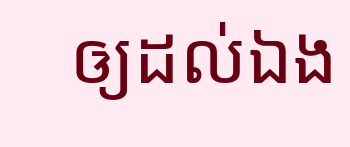ឲ្យដល់ឯង